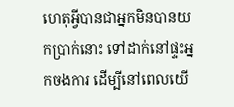ហេតុអ្វីបានជាអ្នកមិនបានយកប្រាក់នោះ ទៅដាក់នៅផ្ទះអ្នកចងការ ដើម្បីនៅពេលយើ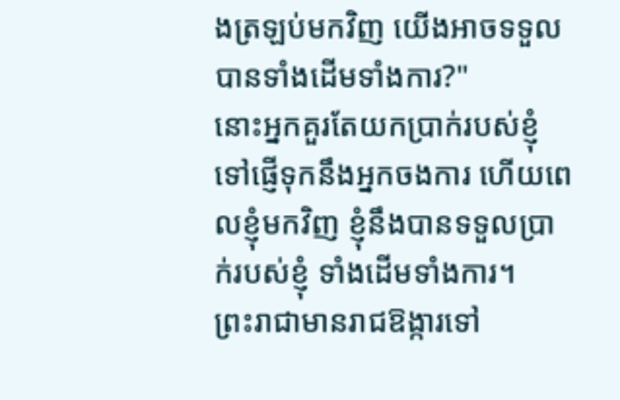ងត្រឡប់មកវិញ យើងអាចទទួលបានទាំងដើមទាំងការ?"
នោះអ្នកគួរតែយកប្រាក់របស់ខ្ញុំទៅផ្ញើទុកនឹងអ្នកចងការ ហើយពេលខ្ញុំមកវិញ ខ្ញុំនឹងបានទទួលប្រាក់របស់ខ្ញុំ ទាំងដើមទាំងការ។
ព្រះរាជាមានរាជឱង្ការទៅ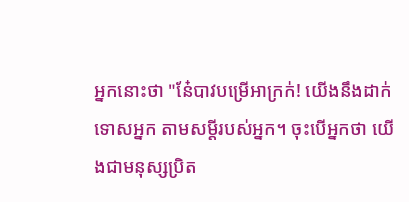អ្នកនោះថា "នែ៎បាវបម្រើអាក្រក់! យើងនឹងដាក់ទោសអ្នក តាមសម្ដីរបស់អ្នក។ ចុះបើអ្នកថា យើងជាមនុស្សប្រិត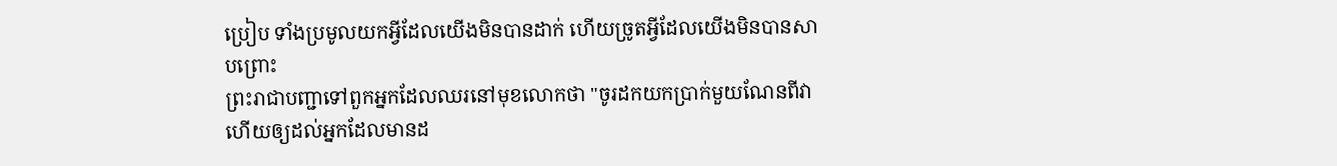ប្រៀប ទាំងប្រមូលយកអ្វីដែលយើងមិនបានដាក់ ហើយច្រូតអ្វីដែលយើងមិនបានសាបព្រោះ
ព្រះរាជាបញ្ជាទៅពួកអ្នកដែលឈរនៅមុខលោកថា "ចូរដកយកប្រាក់មួយណែនពីវា ហើយឲ្យដល់អ្នកដែលមានដ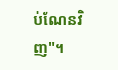ប់ណែនវិញ"។